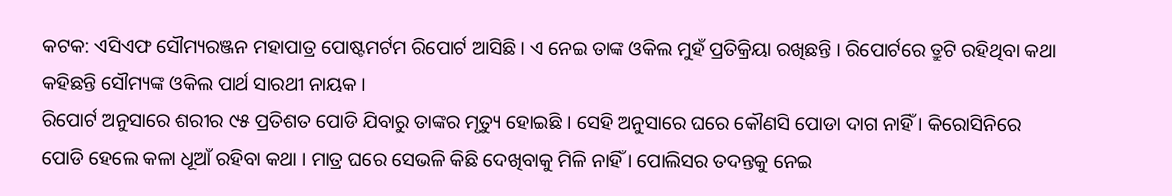କଟକ: ଏସିଏଫ ସୌମ୍ୟରଞ୍ଜନ ମହାପାତ୍ର ପୋଷ୍ଟମର୍ଟମ ରିପୋର୍ଟ ଆସିଛି । ଏ ନେଇ ତାଙ୍କ ଓକିଲ ମୁହଁ ପ୍ରତିକ୍ରିୟା ରଖିଛନ୍ତି । ରିପୋର୍ଟରେ ତ୍ରୁଟି ରହିଥିବା କଥା କହିଛନ୍ତି ସୌମ୍ୟଙ୍କ ଓକିଲ ପାର୍ଥ ସାରଥୀ ନାୟକ ।
ରିପୋର୍ଟ ଅନୁସାରେ ଶରୀର ୯୫ ପ୍ରତିଶତ ପୋଡି ଯିବାରୁ ତାଙ୍କର ମୃତ୍ୟୁ ହୋଇଛି । ସେହି ଅନୁସାରେ ଘରେ କୌଣସି ପୋଡା ଦାଗ ନାହିଁ । କିରୋସିନିରେ ପୋଡି ହେଲେ କଳା ଧୂଆଁ ରହିବା କଥା । ମାତ୍ର ଘରେ ସେଭଳି କିଛି ଦେଖିବାକୁ ମିଳି ନାହିଁ । ପୋଲିସର ତଦନ୍ତକୁ ନେଇ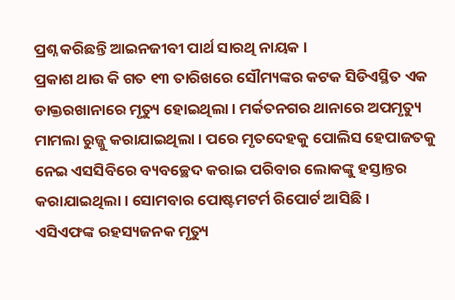ପ୍ରଶ୍ନ କରିଛନ୍ତି ଆଇନଜୀବୀ ପାର୍ଥ ସାରଥି ନାୟକ ।
ପ୍ରକାଶ ଥାଉ କି ଗତ ୧୩ ତାରିଖରେ ସୌମ୍ୟଙ୍କର କଟକ ସିଡିଏସ୍ଥିତ ଏକ ଡାକ୍ତରଖାନାରେ ମୃତ୍ୟୁ ହୋଇଥିଲା । ମର୍କତନଗର ଥାନାରେ ଅପମୃତ୍ୟୁ ମାମଲା ରୁଜ୍ଜୁ କରାଯାଇଥିଲା । ପରେ ମୃତଦେହକୁ ପୋଲିସ ହେପାଜତକୁ ନେଇ ଏସସିବିରେ ବ୍ୟବଚ୍ଛେଦ କରାଇ ପରିବାର ଲୋକଙ୍କୁ ହସ୍ତାନ୍ତର କରାଯାଇଥିଲା । ସୋମବାର ପୋଷ୍ଟମଟର୍ମ ରିପୋର୍ଟ ଆସିଛି ।
ଏସିଏଫଙ୍କ ରହସ୍ୟଜନକ ମୃତ୍ୟୁ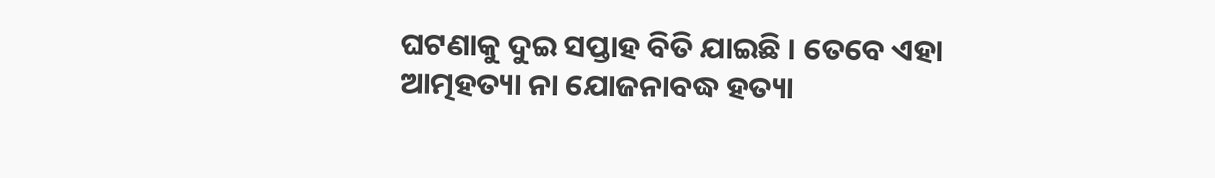ଘଟଣାକୁ ଦୁଇ ସପ୍ତାହ ବିତି ଯାଇଛି । ତେବେ ଏହା ଆତ୍ମହତ୍ୟା ନା ଯୋଜନାବଦ୍ଧ ହତ୍ୟା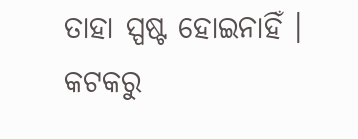ତାହା ସ୍ପଷ୍ଟ ହୋଇନାହିଁ ।
କଟକରୁ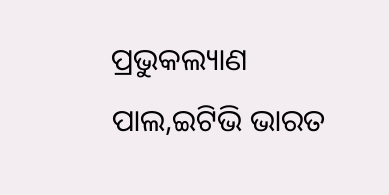ପ୍ରଭୁକଲ୍ୟାଣ ପାଲ,ଇଟିଭି ଭାରତ